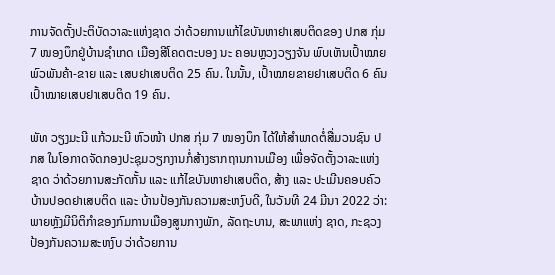ການຈັດຕັ້ງປະຕິບັດວາລະແຫ່ງຊາດ ວ່າດ້ວຍການແກ້ໄຂບັນຫາຢາເສບຕິດຂອງ ປກສ ກຸ່ມ 7 ໜອງບຶກຢູ່ບ້ານຊໍາເກດ ເມືອງສີໂຄດຕະບອງ ນະ ຄອນຫຼວງວຽງຈັນ ພົບເຫັນເປົ້າໝາຍພົວພັນຄ້າ-ຂາຍ ແລະ ເສບຢາເສບຕິດ 25 ຄົນ. ໃນນັ້ນ, ເປົ້າໝາຍຂາຍຢາເສບຕິດ 6 ຄົນ ເປົ້າໝາຍເສບຢາເສບຕິດ 19 ຄົນ.

ພັທ ວຽງມະນີ ແກ້ວມະນີ ຫົວໜ້າ ປກສ ກຸ່ມ 7 ໜອງບຶກ ໄດ້ໃຫ້ສໍາພາດຕໍ່ສື່ມວນຊົນ ປກສ ໃນໂອກາດຈັດກອງປະຊຸມວຽກງານກໍ່ສ້າງຮາກຖານການເມືອງ ເພື່ອຈັດຕັ້ງວາລະແຫ່ງຊາດ ວ່າດ້ວຍການສະກັດກັ້ນ ແລະ ແກ້ໄຂບັນຫາຢາເສບຕິດ, ສ້າງ ແລະ ປະເມີນຄອບຄົວບ້ານປອດຢາເສບຕິດ ແລະ ບ້ານປ້ອງກັນຄວາມສະຫງົບດີ, ໃນວັນທີ 24 ມີນາ 2022 ວ່າ: ພາຍຫຼັງມີນິຕິກໍາຂອງກົມການເມືອງສູນກາງພັກ, ລັດຖະບານ, ສະພາແຫ່ງ ຊາດ, ກະຊວງປ້ອງກັນຄວາມສະຫງົບ ວ່າດ້ວຍການ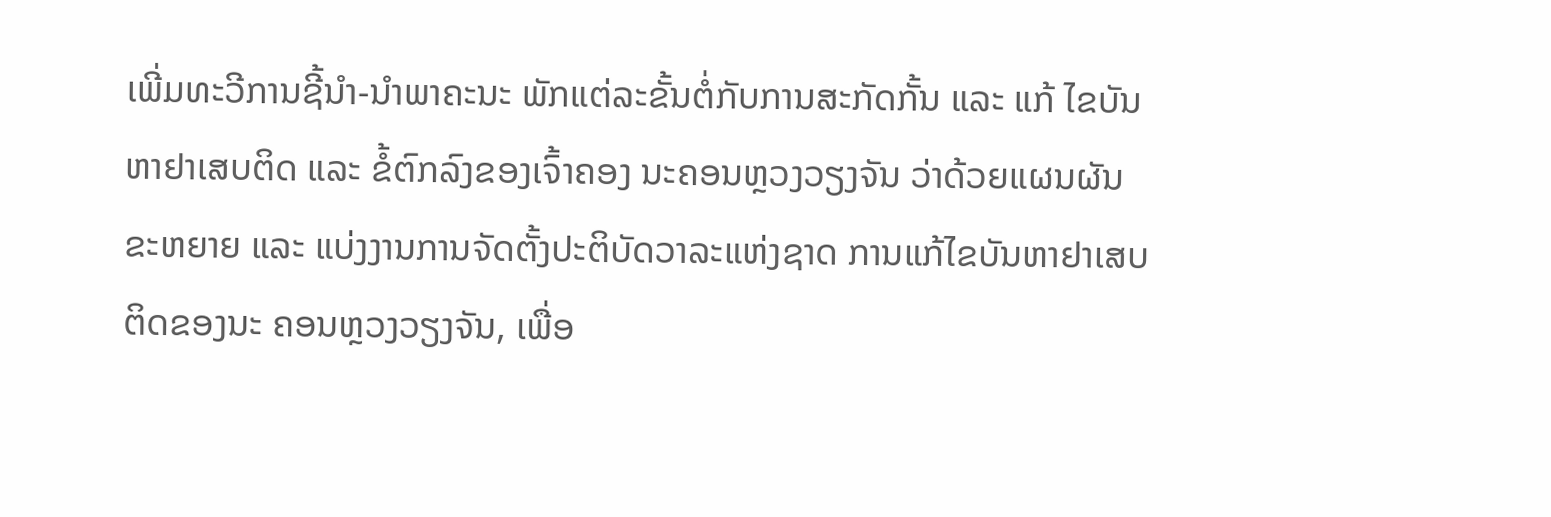ເພີ່ມທະວີການຊີ້ນຳ-ນຳພາຄະນະ ພັກແຕ່ລະຂັ້ນຕໍ່ກັບການສະກັດກັ້ນ ແລະ ແກ້ ໄຂບັນຫາຢາເສບຕິດ ແລະ ຂໍ້ຕົກລົງຂອງເຈົ້າຄອງ ນະຄອນຫຼວງວຽງຈັນ ວ່າດ້ວຍແຜນຜັນຂະຫຍາຍ ແລະ ແບ່ງງານການຈັດຕັ້ງປະຕິບັດວາລະແຫ່ງຊາດ ການແກ້ໄຂບັນຫາຢາເສບຕິດຂອງນະ ຄອນຫຼວງວຽງຈັນ, ເພື່ອ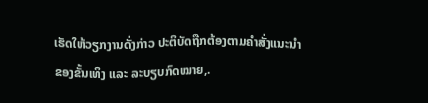ເຮັດໃຫ້ວຽກງານດັ່ງກ່າວ ປະຕິບັດຖືກຕ້ອງຕາມຄຳສັ່ງແນະນຳຂອງຂັ້ນເທິງ ແລະ ລະບຽບກົດໝາຍ,.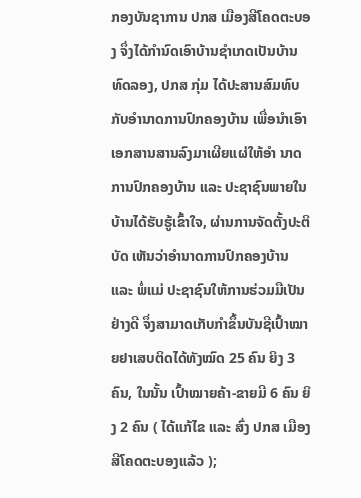ກອງບັນຊາການ ປກສ ເມືອງສີໂຄດຕະບອງ ຈຶ່ງໄດ້ກຳນົດເອົາບ້ານຊຳເກດເປັນບ້ານທົດລອງ, ປກສ ກຸ່ມ ໄດ້ປະສານສົມທົບກັບອຳນາດການປົກຄອງບ້ານ ເພື່ອນຳເອົາເອກສານສານລົງມາເຜີຍແຜ່ໃຫ້ອຳ ນາດການປົກຄອງບ້ານ ແລະ ປະຊາຊົນພາຍໃນບ້ານໄດ້ຮັບຮູ້ເຂົ້າໃຈ, ຜ່ານການຈັດຕັ້ງປະຕິບັດ ເຫັນວ່າອຳນາດການປົກຄອງບ້ານ ແລະ ພໍ່ແມ່ ປະຊາຊົນໃຫ້ການຮ່ວມມືເປັນຢ່າງດີ ຈຶ່ງສາມາດເກັບກຳຂຶ້ນບັນຊີເປົ້າໝາຍຢາເສບຕິດໄດ້ທັງໝົດ 25 ຄົນ ຍິງ 3 ຄົນ, ໃນນັ້ນ ເປົ້າໝາຍຄ້າ-ຂາຍມີ 6 ຄົນ ຍິງ 2 ຄົນ ( ໄດ້ແກ້ໄຂ ແລະ ສົ່ງ ປກສ ເມືອງສີໂຄດຕະບອງແລ້ວ );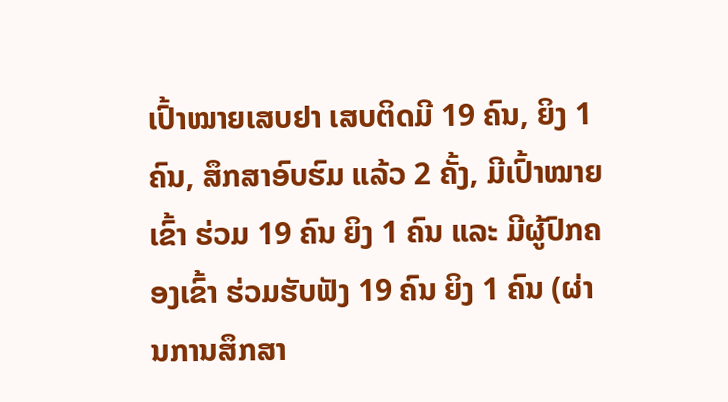ເປົ້າໝາຍເສບຢາ ເສບຕິດມີ 19 ຄົນ, ຍິງ 1 ຄົນ, ສຶກສາອົບຮົມ ແລ້ວ 2 ຄັ້ງ, ມີເປົ້າໝາຍເຂົ້າ ຮ່ວມ 19 ຄົນ ຍິງ 1 ຄົນ ແລະ ມີຜູ້ປົກຄອງເຂົ້າ ຮ່ວມຮັບຟັງ 19 ຄົນ ຍິງ 1 ຄົນ (ຜ່ານການສຶກສາ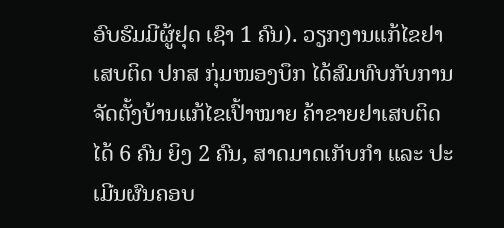ອົບຮົມມີຜູ້ຢຸດ ເຊົາ 1 ຄົນ). ວຽກງານແກ້ໄຂຢາເສບຕິດ ປກສ ກຸ່ມໜອງບຶກ ໄດ້ສົມທົບກັບການຈັດຕັ້ງບ້ານແກ້ໄຂເປົ້າໝາຍ ຄ້າຂາຍຢາເສບຕິດໄດ້ 6 ຄົນ ຍິງ 2 ຄົນ, ສາດມາດເກັບກຳ ແລະ ປະເມີນຜົນຄອບ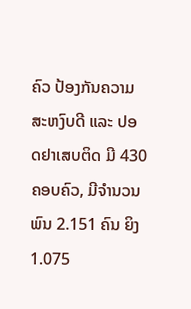ຄົວ ປ້ອງກັນຄວາມສະຫງົບດີ ແລະ ປອດຢາເສບຕິດ ມີ 430 ຄອບຄົວ, ມີຈໍານວນພົນ 2.151 ຄົນ ຍິງ 1.075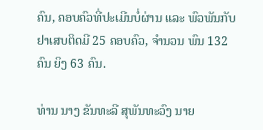ຄົນ, ຄອບຄົວທີ່ປະເມີນບໍ່ຜ່ານ ແລະ ພົວພັນກັບຢາເສບຕິດມີ 25 ຄອບຄົວ, ຈຳນວນ ພົນ 132 ຄົນ ຍິງ 63 ຄົນ.

ທ່ານ ນາງ ຂັນທະລີ ສຸພັນທະວົງ ນາຍ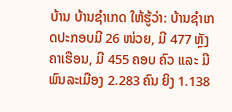ບ້ານ ບ້ານຊຳເກດ ໃຫ້ຮູ້ວ່າ: ບ້ານຊຳເກດປະກອບມີ 26 ໜ່ວຍ, ມີ 477 ຫຼັງຄາເຮືອນ, ມີ 455 ຄອບ ຄົວ ແລະ ມີພົນລະເມືອງ 2.283 ຄົນ ຍິງ 1.138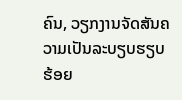ຄົນ, ວຽກງານຈັດສັນຄວາມເປັນລະບຽບຮຽບ ຮ້ອຍ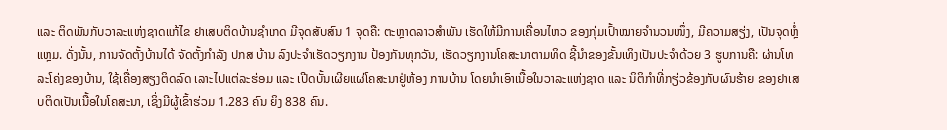ແລະ ຕິດພັນກັບວາລະແຫ່ງຊາດແກ້ໄຂ ຢາເສບຕິດບ້ານຊໍາເກດ ມີຈຸດສັບສົນ 1 ຈຸດຄື: ຕະຫຼາດລາວສຳພັນ ເຮັດໃຫ້ມີການເຄື່ອນໄຫວ ຂອງກຸ່ມເປົ້າໝາຍຈຳນວນໜຶ່ງ, ມີຄວາມສຽ່ງ, ເປັນຈຸດຫຼ່ໍແຫຼມ. ດັ່ງນັ້ນ, ການຈັດຕັ້ງບ້ານໄດ້ ຈັດຕັ້ງກຳລັງ ປກສ ບ້ານ ລົງປະຈຳເຮັດວຽກງານ ປ້ອງກັນທຸກວັນ, ເຮັດວຽກງານໂຄສະນາຕາມທິດ ຊີ້ນຳຂອງຂັ້ນເທິງເປັນປະຈຳດ້ວຍ 3 ຮູບການຄື: ຜ່ານໂທລະໂຄ່ງຂອງບ້ານ, ໃຊ້ເຄື່ອງສຽງຕິດລົດ ເລາະໄປແຕ່ລະຮ່ອມ ແລະ ເປີດບັ້ນເຜີຍແຜ່ໂຄສະນາຢູ່ຫ້ອງ ການບ້ານ ໂດຍນຳເອົາເນື້ອໃນວາລະແຫ່ງຊາດ ແລະ ນິຕິກໍາທີ່ກຽ່ວຂ້ອງກັບຜົນຮ້າຍ ຂອງຢາເສບຕິດເປັນເນື້ອໃນໂຄສະນາ, ເຊິ່ງມີຜູ້ເຂົ້າຮ່ວມ 1.283 ຄົນ ຍິງ 838 ຄົນ.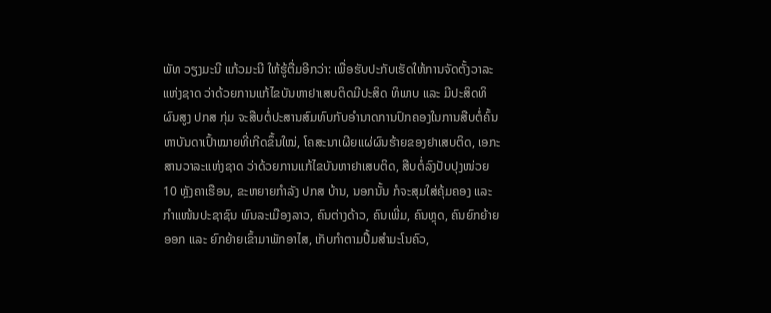ພັທ ວຽງມະນີ ແກ້ວມະນີ ໃຫ້ຮູ້ຕື່ມອີກວ່າ: ເພື່ອຮັບປະກັບເຮັດໃຫ້ການຈັດຕັ້ງວາລະແຫ່ງຊາດ ວ່າດ້ວຍການແກ້ໄຂບັນຫາຢາເສບຕິດມີປະສິດ ທິພາບ ແລະ ມີປະສິດທິຜົນສູງ ປກສ ກຸ່ມ ຈະສືບຕໍ່ປະສານສົມທົບກັບອຳນາດການປົກຄອງໃນການສືບຕໍ່ຄົ້ນຫາບັນດາເປົ້າໝາຍທີ່ເກີດຂຶ້ນໃໝ່, ໂຄສະນາເຜີຍແຜ່ຜົນຮ້າຍຂອງຢາເສບຕິດ, ເອກະສານວາລະແຫ່ງຊາດ ວ່າດ້ວຍການແກ້ໄຂບັນຫາຢາເສບຕິດ, ສືບຕໍ່ລົງປັບປຸງໜ່ວຍ 10 ຫຼັງຄາເຮືອນ, ຂະຫຍາຍກຳລັງ ປກສ ບ້ານ, ນອກນັ້ນ ກໍຈະສຸມໃສ່ຄຸ້ມຄອງ ແລະ ກຳແໜ້ນປະຊາຊົນ ພົນລະເມືອງລາວ, ຄົນຕ່າງດ້າວ, ຄົນເພີ່ມ, ຄົນຫຼຸດ, ຄົນຍົກຍ້າຍອອກ ແລະ ຍົກຍ້າຍເຂົ້າມາພັກອາໄສ, ເກັບກຳຕາມປື້ມສຳມະໂນຄົວ,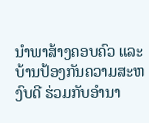ນຳພາສ້າງຄອບຄົວ ແລະ ບ້ານປ້ອງກັນຄວາມສະຫງົບດີ ຮ່ວມກັບອຳນາ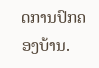ດການປົກຄອງບ້ານ.